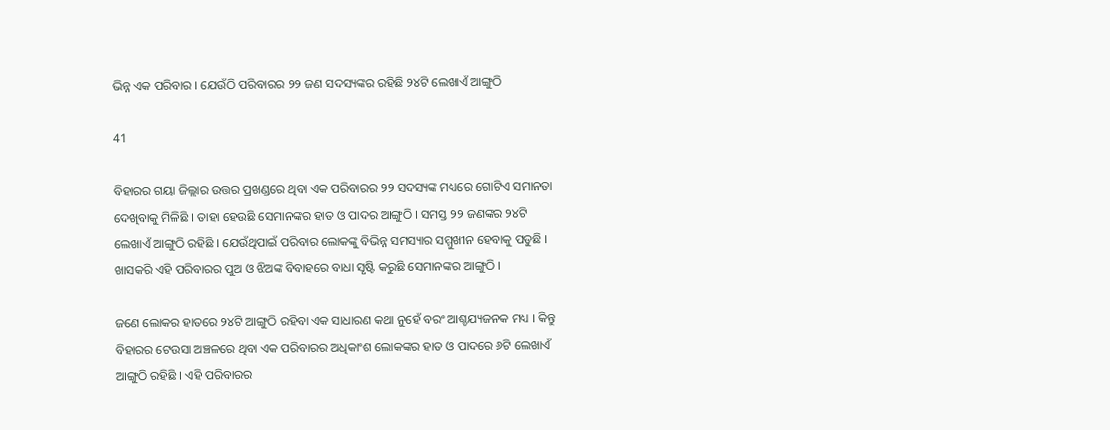ଭିନ୍ନ ଏକ ପରିବାର । ଯେଉଁଠି ପରିବାରର ୨୨ ଜଣ ସଦସ୍ୟଙ୍କର ରହିଛି ୨୪ଟି ଲେଖାଏଁ ଆଙ୍ଗୁଠି

41

ବିହାରର ଗୟା ଜିଲ୍ଲାର ଉତ୍ତର ପ୍ରଖଣ୍ଡରେ ଥିବା ଏକ ପରିବାରର ୨୨ ସଦସ୍ୟଙ୍କ ମଧ୍ୟରେ ଗୋଟିଏ ସମାନତା ଦେଖିବାକୁ ମିଳିଛି । ତାହା ହେଉଛି ସେମାନଙ୍କର ହାତ ଓ ପାଦର ଆଙ୍ଗୁଠି । ସମସ୍ତ ୨୨ ଜଣଙ୍କର ୨୪ଟି ଲେଖାଏଁ ଆଙ୍ଗୁଠି ରହିଛି । ଯେଉଁଥିପାଇଁ ପରିବାର ଲୋକଙ୍କୁ ବିଭିନ୍ନ ସମସ୍ୟାର ସମ୍ମୁଖୀନ ହେବାକୁ ପଡୁଛି । ଖାସକରି ଏହି ପରିବାରର ପୁଅ ଓ ଝିଅଙ୍କ ବିବାହରେ ବାଧା ସୃଷ୍ଟି କରୁଛି ସେମାନଙ୍କର ଆଙ୍ଗୁଠି ।

ଜଣେ ଲୋକର ହାତରେ ୨୪ଟି ଆଙ୍ଗୁଠି ରହିବା ଏକ ସାଧାରଣ କଥା ନୁହେଁ ବରଂ ଆଶ୍ଚଯ୍ୟଜନକ ମଧ୍ୟ । କିନ୍ତୁ ବିହାରର ଟେଉସା ଅଞ୍ଚଳରେ ଥିବା ଏକ ପରିବାରର ଅଧିକାଂଶ ଲୋକଙ୍କର ହାତ ଓ ପାଦରେ ୬ଟି ଲେଖାଏଁ ଆଙ୍ଗୁଠି ରହିଛି । ଏହି ପରିବାରର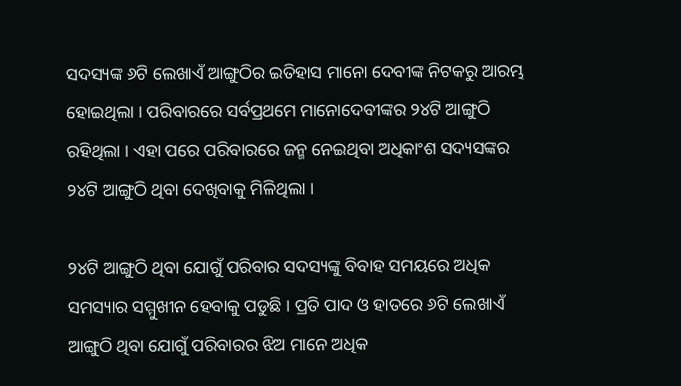ସଦସ୍ୟଙ୍କ ୬ଟି ଲେଖାଏଁ ଆଙ୍ଗୁଠିର ଇତିହାସ ମାନୋ ଦେବୀଙ୍କ ନିଟକରୁ ଆରମ୍ଭ ହୋଇଥିଲା । ପରିବାରରେ ସର୍ବପ୍ରଥମେ ମାନୋଦେବୀଙ୍କର ୨୪ଟି ଆଙ୍ଗୁଠି ରହିଥିଲା । ଏହା ପରେ ପରିବାରରେ ଜନ୍ମ ନେଇଥିବା ଅଧିକାଂଶ ସଦ୍ୟସଙ୍କର ୨୪ଟି ଆଙ୍ଗୁଠି ଥିବା ଦେଖିବାକୁ ମିଳିଥିଲା ।

୨୪ଟି ଆଙ୍ଗୁଠି ଥିବା ଯୋଗୁଁ ପରିବାର ସଦସ୍ୟଙ୍କୁ ବିବାହ ସମୟରେ ଅଧିକ ସମସ୍ୟାର ସମ୍ମୁଖୀନ ହେବାକୁ ପଡୁଛି । ପ୍ରତି ପାଦ ଓ ହାତରେ ୬ଟି ଲେଖାଏଁ ଆଙ୍ଗୁଠି ଥିବା ଯୋଗୁଁ ପରିବାରର ଝିଅ ମାନେ ଅଧିକ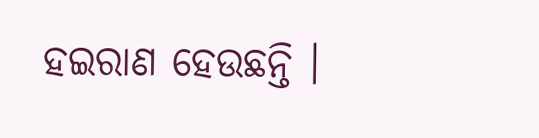ହଇରାଣ ହେଉଛନ୍ତି ।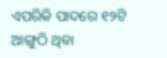ଏପରିକି ପାଦରେ ୧୨ଟି ଆଙ୍ଗୁଠି ଥିବା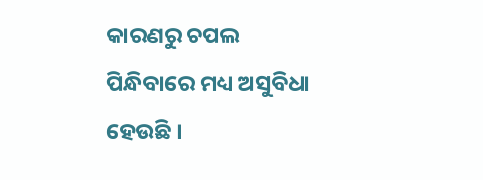କାରଣରୁ ଚପଲ ପିନ୍ଧିବାରେ ମଧ୍ୟ ଅସୁବିଧା ହେଉଛି ।